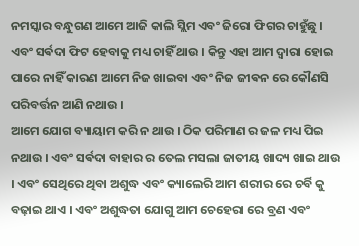ନମସ୍କାର ବନ୍ଧୁଗଣ ଆମେ ଆଜି କାଲି ସ୍ଲିମ ଏବଂ ଜିରୋ ଫିଗର ଚାହୁଁଛୁ । ଏବଂ ସର୍ଵଦା ଫିଟ ହେବାକୁ ମଧ୍ୟ ଚାହିଁ ଥାଉ । କିନ୍ତୁ ଏହା ଆମ ଦ୍ୱାରା ହୋଇ ପାରେ ନାହିଁ କାରଣ ଆମେ ନିଜ ଖାଇବା ଏବଂ ନିଜ ଜୀଵନ ରେ କୌଣସି ପରିବର୍ତ୍ତନ ଆଣି ନଥାଉ ।
ଆମେ ଯୋଗ ବ୍ୟାୟାମ କରି ନ ଥାଉ । ଠିକ ପରିମାଣ ର ଜଳ ମଧ୍ୟ ପିଇ ନଥାଉ । ଏବଂ ସର୍ଵଦା ବାହାର ର ତେଲ ମସଲା ଜାତୀୟ ଖାଦ୍ୟ ଖାଇ ଥାଉ । ଏବଂ ସେଥିରେ ଥିବା ଅଶୁଦ୍ଧ ଏବଂ କ୍ୟାଲେରି ଆମ ଶରୀର ରେ ଚର୍ବି କୁ ବଢ଼ାଇ ଥାଏ । ଏବଂ ଅଶୁଦ୍ଧତା ଯୋଗୁ ଆମ ଚେହେରା ରେ ବ୍ରଣ ଏବଂ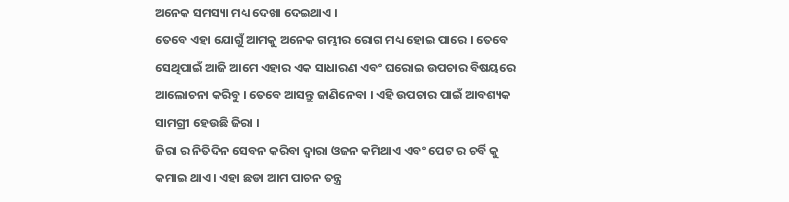ଅନେକ ସମସ୍ୟା ମଧ୍ୟ ଦେଖା ଦେଇଥାଏ ।
ତେବେ ଏହା ଯୋଗୁଁ ଆମକୁ ଅନେକ ଗମ୍ଭୀର ରୋଗ ମଧ୍ୟ ହୋଇ ପାରେ । ତେବେ ସେଥିପାଇଁ ଆଜି ଆମେ ଏହାର ଏକ ସାଧାରଣ ଏବଂ ଘରୋଇ ଉପଚାର ବିଷୟରେ ଆଲୋଚନା କରିବୁ । ତେବେ ଆସନ୍ତୁ ଜାଣିନେବା । ଏହି ଉପଚାର ପାଇଁ ଆବଶ୍ୟକ ସାମଗ୍ରୀ ହେଉଛି ଜିରା ।
ଜିରା ର ନିତିଦିନ ସେବନ କରିବା ଦ୍ୱାରା ଓଜନ କମିଥାଏ ଏବଂ ପେଟ ର ଚର୍ବି କୁ କମାଇ ଥାଏ । ଏହା ଛଡା ଆମ ପାଚନ ତନ୍ତ୍ର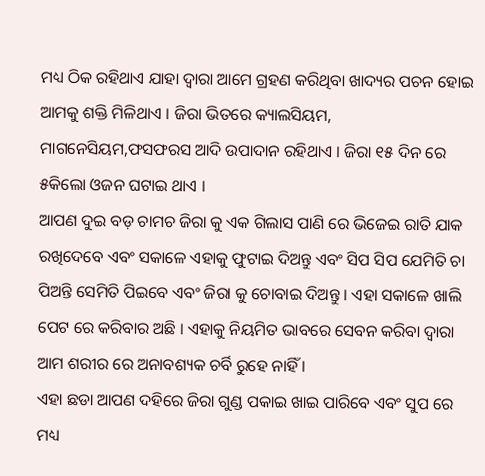ମଧ୍ୟ ଠିକ ରହିଥାଏ ଯାହା ଦ୍ୱାରା ଆମେ ଗ୍ରହଣ କରିଥିବା ଖାଦ୍ୟର ପଚନ ହୋଇ ଆମକୁ ଶକ୍ତି ମିଳିଥାଏ । ଜିରା ଭିତରେ କ୍ୟାଲସିୟମ, ମାଗନେସିୟମ,ଫସଫରସ ଆଦି ଉପାଦାନ ରହିଥାଏ । ଜିରା ୧୫ ଦିନ ରେ ୫କିଲୋ ଓଜନ ଘଟାଇ ଥାଏ ।
ଆପଣ ଦୁଇ ବଡ଼ ଚାମଚ ଜିରା କୁ ଏକ ଗିଲାସ ପାଣି ରେ ଭିଜେଇ ରାତି ଯାକ ରଖିଦେବେ ଏବଂ ସକାଳେ ଏହାକୁ ଫୁଟାଇ ଦିଅନ୍ତୁ ଏବଂ ସିପ ସିପ ଯେମିତି ଚା ପିଅନ୍ତି ସେମିତି ପିଇବେ ଏବଂ ଜିରା କୁ ଚୋବାଇ ଦିଅନ୍ତୁ । ଏହା ସକାଳେ ଖାଲି ପେଟ ରେ କରିବାର ଅଛି । ଏହାକୁ ନିୟମିତ ଭାବରେ ସେବନ କରିବା ଦ୍ୱାରା ଆମ ଶରୀର ରେ ଅନାବଶ୍ୟକ ଚର୍ବି ରୁହେ ନାହିଁ ।
ଏହା ଛଡା ଆପଣ ଦହିରେ ଜିରା ଗୁଣ୍ଡ ପକାଇ ଖାଇ ପାରିବେ ଏବଂ ସୁପ ରେ ମଧ୍ୟ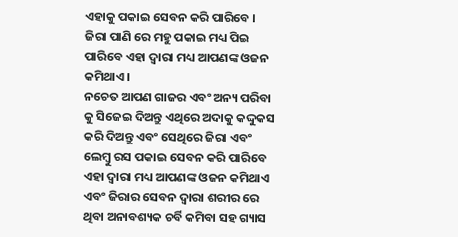ଏହାକୁ ପକାଇ ସେବନ କରି ପାରିବେ । ଜିରା ପାଣି ରେ ମହୁ ପକାଇ ମଧ୍ୟ ପିଇ ପାରିବେ ଏହା ଦ୍ୱାରା ମଧ୍ୟ ଆପଣଙ୍କ ଓଜନ କମିଥାଏ ।
ନଚେତ ଆପଣ ଗାଜର ଏବଂ ଅନ୍ୟ ପରିବା କୁ ସିଜେଇ ଦିଅନ୍ତୁ ଏଥିରେ ଅଦାକୁ କଦ୍ଦୁକସ କରି ଦିଅନ୍ତୁ ଏବଂ ସେଥିରେ ଜିରା ଏବଂ ଲେମ୍ବୁ ରସ ପକାଇ ସେବନ କରି ପାରିବେ ଏହା ଦ୍ୱାରା ମଧ୍ୟ ଆପଣଙ୍କ ଓଜନ କମିଥାଏ ଏବଂ ଜିରାର ସେବନ ଦ୍ୱାରା ଶରୀର ରେ ଥିବା ଅନାବଶ୍ୟକ ଚର୍ବି କମିବା ସହ ଗ୍ୟାସ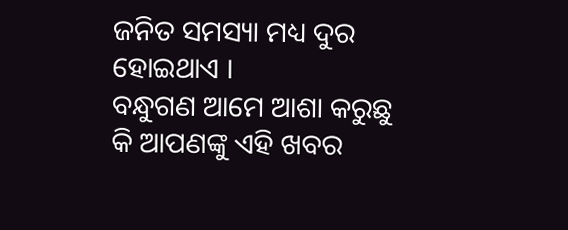ଜନିତ ସମସ୍ୟା ମଧ୍ୟ ଦୁର ହୋଇଥାଏ ।
ବନ୍ଧୁଗଣ ଆମେ ଆଶା କରୁଛୁ କି ଆପଣଙ୍କୁ ଏହି ଖବର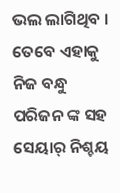ଭଲ ଲାଗିଥିବ । ତେବେ ଏହାକୁ ନିଜ ବନ୍ଧୁ ପରିଜନ ଙ୍କ ସହ ସେୟାର୍ ନିଶ୍ଚୟ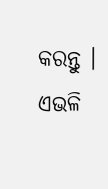କରନ୍ତୁ । ଏଭଳି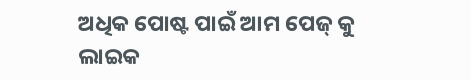ଅଧିକ ପୋଷ୍ଟ ପାଇଁ ଆମ ପେଜ୍ କୁ ଲାଇକ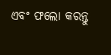ଏବଂ ଫଲୋ କରନ୍ତୁ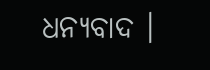ଧନ୍ୟବାଦ ।